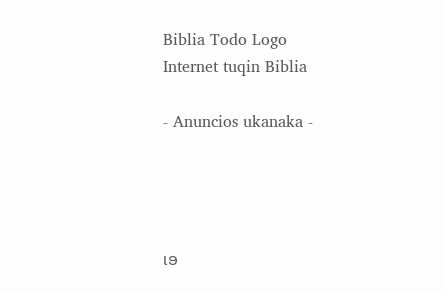Biblia Todo Logo
Internet tuqin Biblia

- Anuncios ukanaka -




ເອ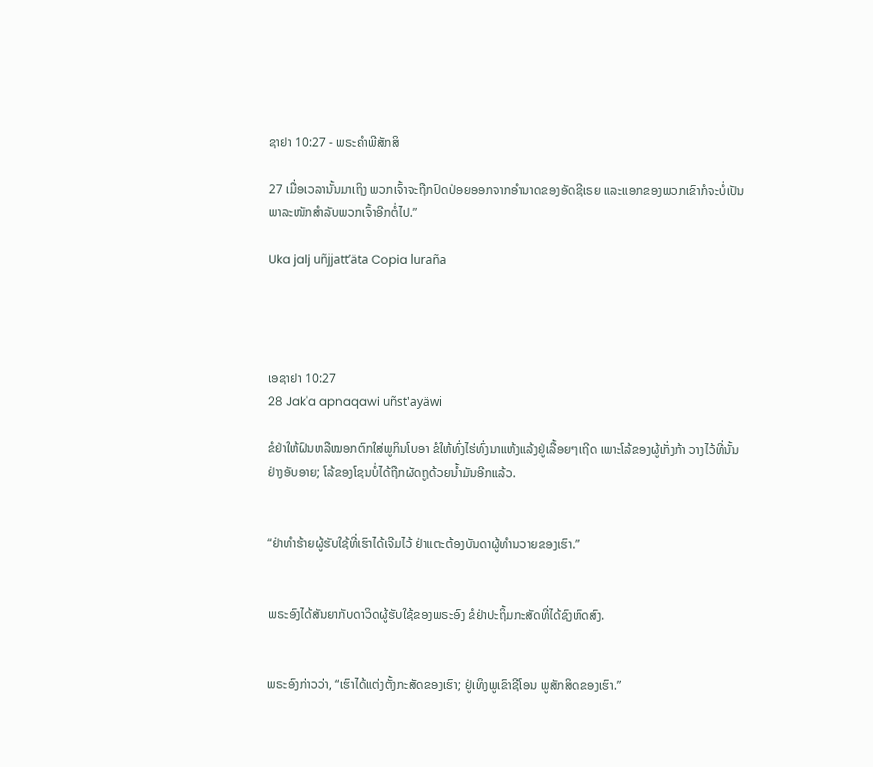ຊາຢາ 10:27 - ພຣະຄຳພີສັກສິ

27 ເມື່ອເວລານັ້ນມາເຖິງ ພວກເຈົ້າຈະຖືກປົດປ່ອຍອອກຈາກອຳນາດຂອງອັດຊີເຣຍ ແລະແອກຂອງພວກເຂົາກໍຈະບໍ່ເປັນພາລະໜັກສຳລັບພວກເຈົ້າອີກຕໍ່ໄປ.”

Uka jalj uñjjattʼäta Copia luraña




ເອຊາຢາ 10:27
28 Jak'a apnaqawi uñst'ayäwi

ຂໍຢ່າໃຫ້ຝົນຫລືໝອກຕົກໃສ່ພູກິນໂບອາ ຂໍໃຫ້ທົ່ງໄຮ່ທົ່ງນາແຫ້ງແລ້ງຢູ່ເລື້ອຍໆເຖີດ ເພາະໂລ້ຂອງຜູ້ເກັ່ງກ້າ ວາງໄວ້ທີ່ນັ້ນຢ່າງອັບອາຍ; ໂລ້ຂອງໂຊນບໍ່ໄດ້ຖືກຜັດຖູດ້ວຍນໍ້າມັນອີກແລ້ວ.


“ຢ່າທຳຮ້າຍຜູ້ຮັບໃຊ້ທີ່ເຮົາໄດ້ເຈີມໄວ້ ຢ່າແຕະຕ້ອງບັນດາຜູ້ທຳນວາຍຂອງເຮົາ.”


ພຣະອົງໄດ້ສັນຍາກັບດາວິດຜູ້ຮັບໃຊ້ຂອງພຣະອົງ ຂໍຢ່າປະຖິ້ມກະສັດທີ່ໄດ້ຊົງຫົດສົງ.


ພຣະອົງກ່າວວ່າ, “ເຮົາໄດ້ແຕ່ງຕັ້ງກະສັດຂອງເຮົາ; ຢູ່ເທິງພູເຂົາຊີໂອນ ພູສັກສິດຂອງເຮົາ.”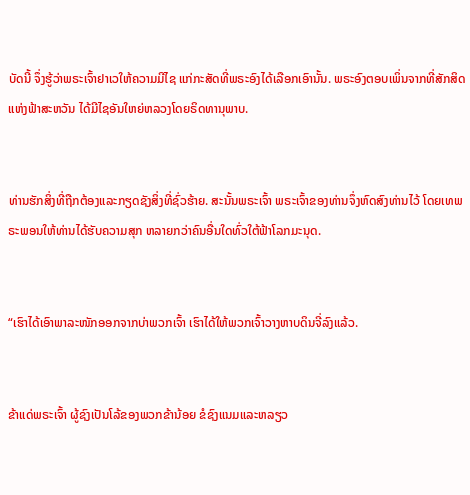ບັດນີ້ ຈຶ່ງຮູ້ວ່າພຣະເຈົ້າຢາເວໃຫ້ຄວາມມີໄຊ ແກ່ກະສັດທີ່ພຣະອົງໄດ້ເລືອກເອົານັ້ນ. ພຣະອົງຕອບເພິ່ນຈາກທີ່ສັກສິດແຫ່ງຟ້າສະຫວັນ ໄດ້ມີໄຊອັນໃຫຍ່ຫລວງໂດຍຣິດທານຸພາບ.


ທ່ານຮັກສິ່ງທີ່ຖືກຕ້ອງແລະກຽດຊັງສິ່ງທີ່ຊົ່ວຮ້າຍ. ສະນັ້ນພຣະເຈົ້າ ພຣະເຈົ້າຂອງທ່ານຈຶ່ງຫົດສົງທ່ານໄວ້ ໂດຍເທພຣະພອນໃຫ້ທ່ານໄດ້ຮັບຄວາມສຸກ ຫລາຍກວ່າຄົນອື່ນໃດທົ່ວໃຕ້ຟ້າໂລກມະນຸດ.


“ເຮົາໄດ້ເອົາພາລະໜັກອອກຈາກບ່າພວກເຈົ້າ ເຮົາໄດ້ໃຫ້ພວກເຈົ້າວາງຫາບດິນຈີ່ລົງແລ້ວ.


ຂ້າແດ່ພຣະເຈົ້າ ຜູ້ຊົງເປັນໂລ້ຂອງພວກຂ້ານ້ອຍ ຂໍຊົງແນມແລະຫລຽວ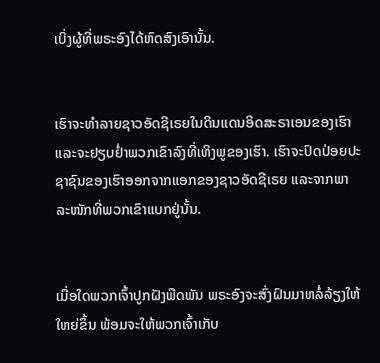ເບິ່ງຜູ້ທີ່ພຣະອົງໄດ້ຫົດສົງເອົານັ້ນ.


ເຮົາຈະທຳລາຍຊາວອັດຊີເຣຍໃນດິນແດນອິດສະຣາເອນຂອງເຮົາ ແລະຈະຢຽບຢໍ່າພວກເຂົາລົງທີ່ເທິງພູຂອງເຮົາ. ເຮົາຈະປົດປ່ອຍປະຊາຊົນຂອງເຮົາອອກຈາກແອກຂອງຊາວອັດຊີເຣຍ ແລະຈາກພາລະໜັກທີ່ພວກເຂົາແບກຢູ່ນັ້ນ.


ເມື່ອໃດພວກເຈົ້າປູກຝັງພືດພັນ ພຣະອົງຈະສົ່ງຝົນມາຫລໍ່ລ້ຽງໃຫ້ໃຫຍ່ຂຶ້ນ ພ້ອມຈະໃຫ້ພວກເຈົ້າເກັບ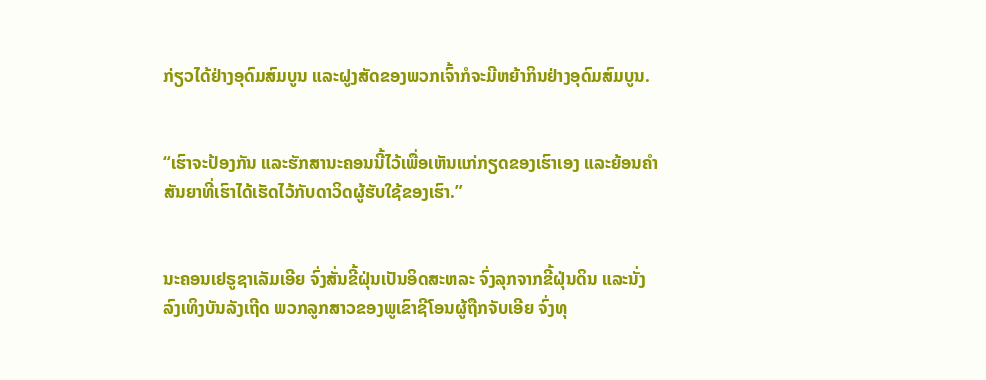ກ່ຽວໄດ້ຢ່າງອຸດົມສົມບູນ ແລະຝູງສັດຂອງພວກເຈົ້າກໍຈະມີຫຍ້າກິນຢ່າງອຸດົມສົມບູນ.


“ເຮົາຈະປ້ອງກັນ ແລະຮັກສານະຄອນນີ້ໄວ້ເພື່ອເຫັນແກ່ກຽດຂອງເຮົາເອງ ແລະຍ້ອນຄຳສັນຍາທີ່ເຮົາໄດ້ເຮັດໄວ້ກັບດາວິດຜູ້ຮັບໃຊ້ຂອງເຮົາ.”


ນະຄອນເຢຣູຊາເລັມເອີຍ ຈົ່ງສັ່ນຂີ້ຝຸ່ນເປັນອິດສະຫລະ ຈົ່ງລຸກຈາກຂີ້ຝຸ່ນດິນ ແລະນັ່ງລົງເທິງບັນລັງເຖີດ ພວກລູກສາວຂອງພູເຂົາຊີໂອນຜູ້ຖືກຈັບເອີຍ ຈົ່ງທຸ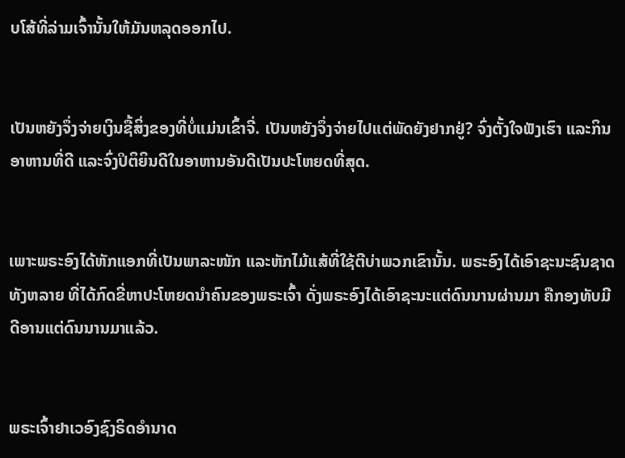ບໂສ້ທີ່ລ່າມເຈົ້ານັ້ນໃຫ້ມັນຫລຸດອອກໄປ.


ເປັນຫຍັງຈຶ່ງຈ່າຍເງິນຊື້ສິ່ງຂອງທີ່ບໍ່ແມ່ນເຂົ້າຈີ່. ເປັນຫຍັງຈຶ່ງຈ່າຍໄປແຕ່ພັດຍັງຢາກຢູ່? ຈົ່ງຕັ້ງໃຈຟັງເຮົາ ແລະກິນອາຫານທີ່ດີ ແລະຈົ່ງປິຕິຍິນດີໃນອາຫານອັນດີເປັນປະໂຫຍດທີ່ສຸດ.


ເພາະພຣະອົງໄດ້ຫັກແອກທີ່ເປັນພາລະໜັກ ແລະຫັກໄມ້ແສ້ທີ່ໃຊ້ຕີບ່າພວກເຂົານັ້ນ. ພຣະອົງໄດ້ເອົາຊະນະຊົນຊາດທັງຫລາຍ ທີ່ໄດ້ກົດຂີ່ຫາປະໂຫຍດນຳຄົນຂອງພຣະເຈົ້າ ດັ່ງພຣະອົງໄດ້ເອົາຊະນະແຕ່ດົນນານຜ່ານມາ ຄືກອງທັບມີດີອານແຕ່ດົນນານມາແລ້ວ.


ພຣະເຈົ້າຢາເວອົງຊົງຣິດອຳນາດ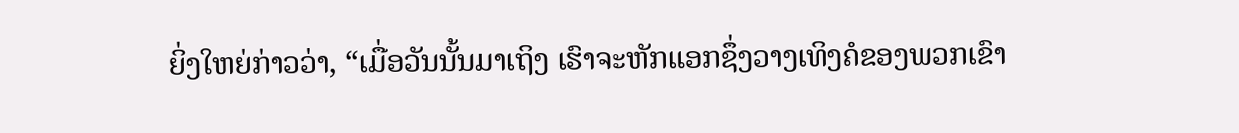ຍິ່ງໃຫຍ່ກ່າວວ່າ, “ເມື່ອວັນນັ້ນມາເຖິງ ເຮົາຈະຫັກແອກຊຶ່ງວາງເທິງຄໍຂອງພວກເຂົາ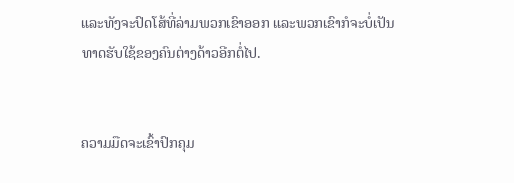ແລະທັງຈະປົດໂສ້ທີ່ລ່າມພວກເຂົາອອກ ແລະພວກເຂົາກໍຈະບໍ່ເປັນທາດຮັບໃຊ້ຂອງຄົນຕ່າງດ້າວອີກຕໍ່ໄປ.


ຄວາມມືດຈະເຂົ້າປົກຄຸມ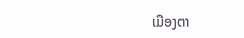ເມືອງຕາ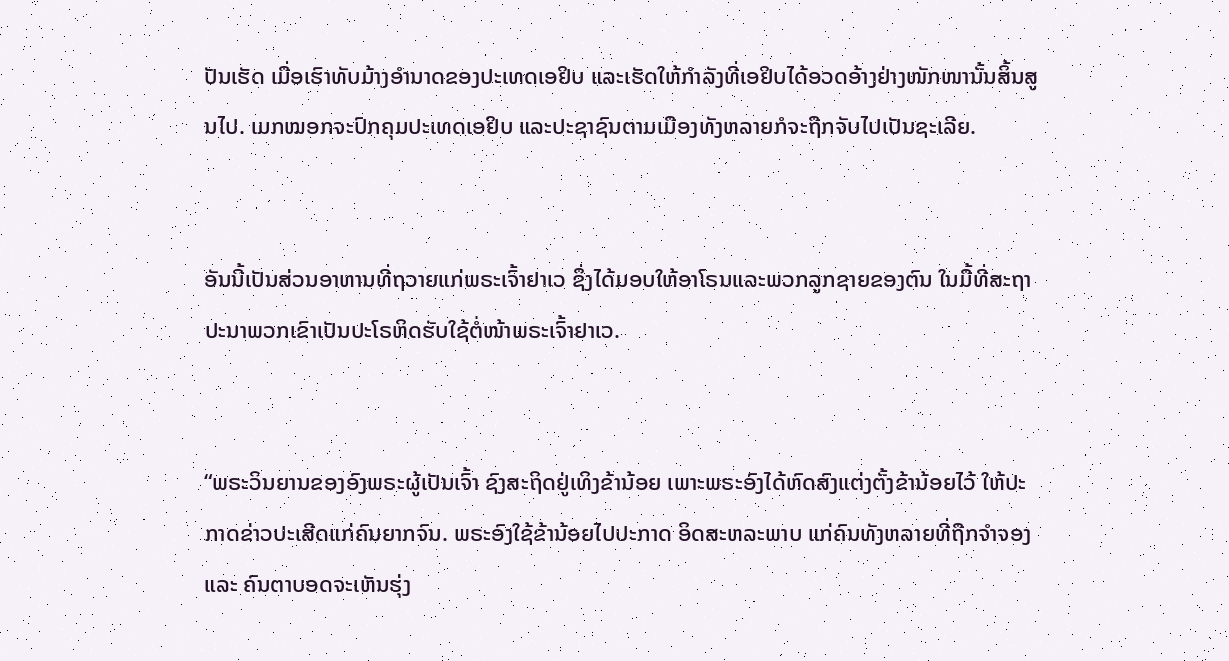ປັນເຮັດ ເມື່ອເຮົາທັບມ້າງອຳນາດຂອງປະເທດເອຢິບ ແລະເຮັດໃຫ້ກຳລັງທີ່ເອຢິບໄດ້ອວດອ້າງຢ່າງໜັກໜານັ້ນສິ້ນສູນໄປ. ເມກໝອກຈະປົກຄຸມປະເທດເອຢິບ ແລະປະຊາຊົນຕາມເມືອງທັງຫລາຍກໍຈະຖືກຈັບໄປເປັນຊະເລີຍ.


ອັນນີ້ເປັນສ່ວນອາຫານທີ່ຖວາຍແກ່ພຣະເຈົ້າຢາເວ ຊຶ່ງໄດ້ມອບໃຫ້ອາໂຣນແລະພວກລູກຊາຍຂອງຕົນ ໃນມື້ທີ່ສະຖາປະນາພວກເຂົາເປັນປະໂຣຫິດຮັບໃຊ້ຕໍ່ໜ້າພຣະເຈົ້າຢາເວ.


“ພຣະວິນຍານຂອງອົງພຣະຜູ້ເປັນເຈົ້າ ຊົງສະຖິດຢູ່ເທິງຂ້ານ້ອຍ ເພາະພຣະອົງໄດ້ຫົດສົງແຕ່ງຕັ້ງຂ້ານ້ອຍໄວ້ ໃຫ້ປະກາດຂ່າວປະເສີດແກ່ຄົນຍາກຈົນ. ພຣະອົງໃຊ້ຂ້ານ້ອຍໄປປະກາດ ອິດສະຫລະພາບ ແກ່ຄົນທັງຫລາຍທີ່ຖືກຈຳຈອງ ແລະ ຄົນຕາບອດຈະເຫັນຮຸ່ງ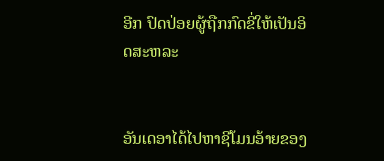ອີກ ປົດປ່ອຍຜູ້ຖືກກົດຂີ່ໃຫ້ເປັນອິດສະຫລະ


ອັນເດອາໄດ້ໄປຫາຊີໂມນອ້າຍຂອງ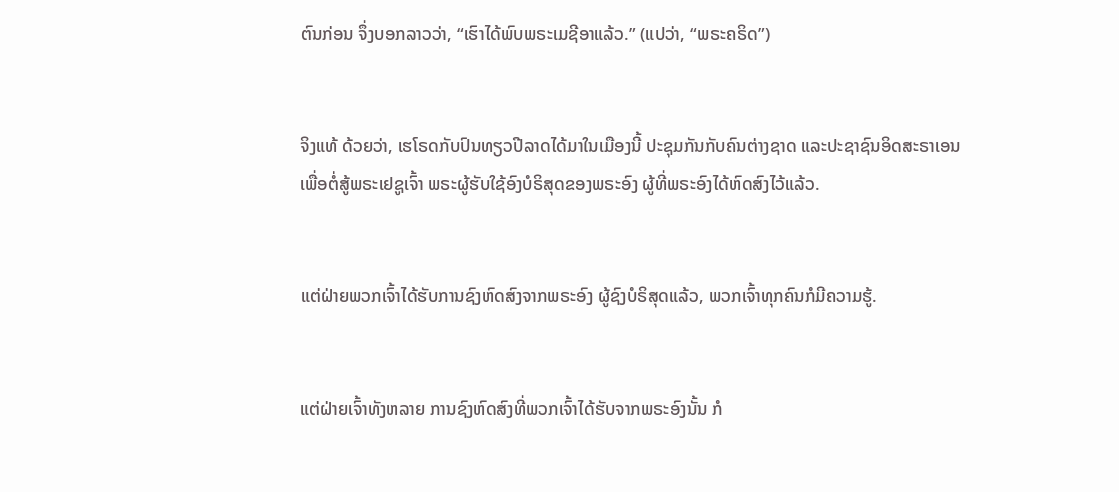ຕົນກ່ອນ ຈຶ່ງບອກລາວວ່າ, “ເຮົາໄດ້ພົບພຣະເມຊີອາແລ້ວ.” (ແປວ່າ, “ພຣະຄຣິດ”)


ຈິງແທ້ ດ້ວຍວ່າ, ເຮໂຣດກັບປົນທຽວປີລາດໄດ້ມາໃນເມືອງນີ້ ປະຊຸມກັນກັບຄົນຕ່າງຊາດ ແລະປະຊາຊົນອິດສະຣາເອນ ເພື່ອຕໍ່ສູ້ພຣະເຢຊູເຈົ້າ ພຣະຜູ້ຮັບໃຊ້ອົງບໍຣິສຸດຂອງພຣະອົງ ຜູ້ທີ່ພຣະອົງໄດ້ຫົດສົງໄວ້ແລ້ວ.


ແຕ່ຝ່າຍພວກເຈົ້າໄດ້ຮັບການຊົງຫົດສົງຈາກພຣະອົງ ຜູ້ຊົງບໍຣິສຸດແລ້ວ, ພວກເຈົ້າທຸກຄົນກໍມີຄວາມຮູ້.


ແຕ່ຝ່າຍເຈົ້າທັງຫລາຍ ການຊົງຫົດສົງທີ່ພວກເຈົ້າໄດ້ຮັບຈາກພຣະອົງນັ້ນ ກໍ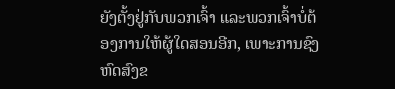ຍັງຕັ້ງຢູ່ກັບພວກເຈົ້າ ແລະພວກເຈົ້າບໍ່ຕ້ອງການໃຫ້ຜູ້ໃດສອນອີກ, ເພາະການຊົງຫົດສົງຂ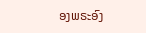ອງພຣະອົງ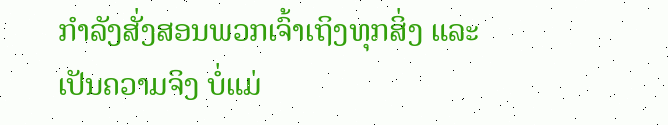ກຳລັງສັ່ງສອນພວກເຈົ້າເຖິງທຸກສິ່ງ ແລະເປັນຄວາມຈິງ ບໍ່ແມ່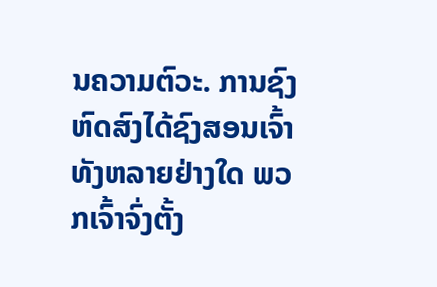ນຄວາມຕົວະ. ການຊົງຫົດສົງໄດ້ຊົງສອນເຈົ້າທັງຫລາຍຢ່າງໃດ ພວກເຈົ້າຈົ່ງຕັ້ງ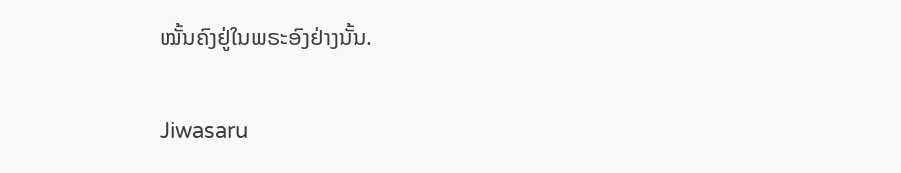ໝັ້ນຄົງຢູ່ໃນພຣະອົງຢ່າງນັ້ນ.


Jiwasaru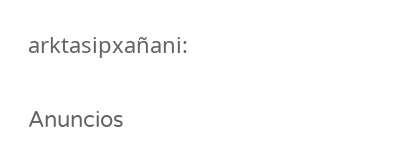arktasipxañani:

Anuncios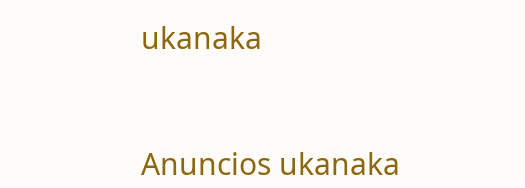ukanaka


Anuncios ukanaka